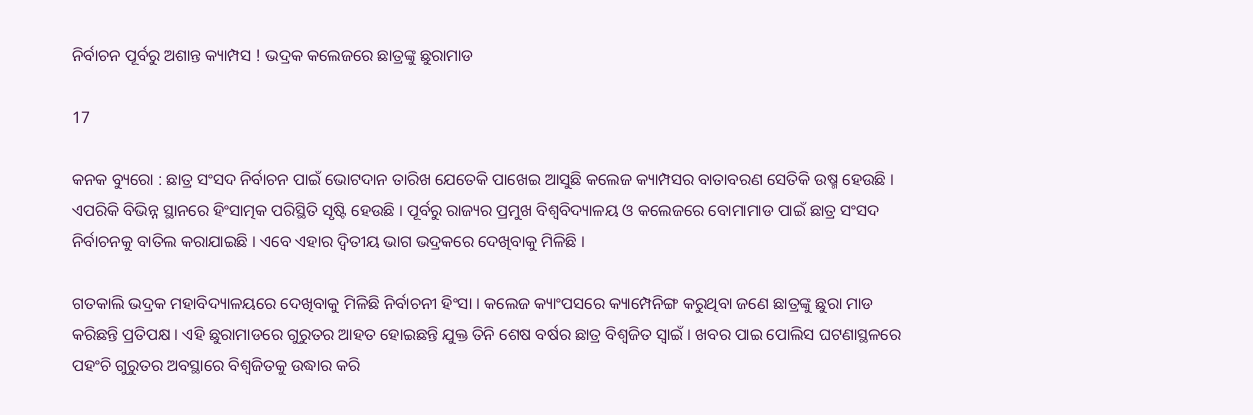ନିର୍ବାଚନ ପୂର୍ବରୁ ଅଶାନ୍ତ କ୍ୟାମ୍ପସ ! ଭଦ୍ରକ କଲେଜରେ ଛାତ୍ରଙ୍କୁ ଛୁରାମାଡ

17

କନକ ବ୍ୟୁରୋ : ଛାତ୍ର ସଂସଦ ନିର୍ବାଚନ ପାଇଁ ଭୋଟଦାନ ତାରିଖ ଯେତେକି ପାଖେଇ ଆସୁଛି କଲେଜ କ୍ୟାମ୍ପସର ବାତାବରଣ ସେତିକି ଉଷ୍ମ ହେଉଛି । ଏପରିକି ବିଭିନ୍ନ ସ୍ଥାନରେ ହିଂସାତ୍ମକ ପରିସ୍ଥିତି ସୃଷ୍ଟି ହେଉଛି । ପୂର୍ବରୁ ରାଜ୍ୟର ପ୍ରମୁଖ ବିଶ୍ୱବିଦ୍ୟାଳୟ ଓ କଲେଜରେ ବୋମାମାଡ ପାଇଁ ଛାତ୍ର ସଂସଦ ନିର୍ବାଚନକୁ ବାତିଲ କରାଯାଇଛି । ଏବେ ଏହାର ଦ୍ୱିତୀୟ ଭାଗ ଭଦ୍ରକରେ ଦେଖିବାକୁ ମିଳିଛି ।

ଗତକାଲି ଭଦ୍ରକ ମହାବିଦ୍ୟାଳୟରେ ଦେଖିବାକୁ ମିଳିଛି ନିର୍ବାଚନୀ ହିଂସା । କଲେଜ କ୍ୟାଂପସରେ କ୍ୟାମ୍ପେନିଙ୍ଗ କରୁଥିବା ଜଣେ ଛାତ୍ରଙ୍କୁ ଛୁରା ମାଡ କରିଛନ୍ତି ପ୍ରତିପକ୍ଷ । ଏହି ଛୁରାମାଡରେ ଗୁରୁତର ଆହତ ହୋଇଛନ୍ତି ଯୁକ୍ତ ତିନି ଶେଷ ବର୍ଷର ଛାତ୍ର ବିଶ୍ୱଜିତ ସ୍ୱାଇଁ । ଖବର ପାଇ ପୋଲିସ ଘଟଣାସ୍ଥଳରେ ପହଂଚି ଗୁରୁତର ଅବସ୍ଥାରେ ବିଶ୍ୱଜିତକୁ ଉଦ୍ଧାର କରି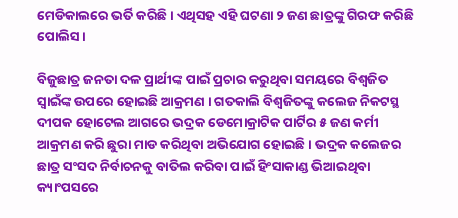ମେଡିକାଲରେ ଭର୍ତି କରିଛି । ଏଥିସହ ଏହି ଘଟଣା ୨ ଜଣ ଛାତ୍ରଙ୍କୁ ଗିରଫ କରିଛି ପୋଲିସ ।

ବିଜୁଛାତ୍ର ଜନତା ଦଳ ପ୍ରାର୍ଥୀଙ୍କ ପାଇଁ ପ୍ରଚାର କରୁଥିବା ସମୟରେ ବିଶ୍ୱଜିତ ସ୍ୱାଇଁଙ୍କ ଉପରେ ହୋଇଛି ଆକ୍ରମଣ । ଗତକାଲି ବିଶ୍ୱଜିତଙ୍କୁ କଲେଜ ନିକଟସ୍ଥ ଦୀପକ ହୋଟେଲ ଆଗରେ ଭଦ୍ରକ ଡେମୋକ୍ରାଟିକ ପାର୍ଟିର ୫ ଜଣ କର୍ମୀ ଆକ୍ରମଣ କରି ଛୁରା ମାଡ କରିଥିବା ଅଭିଯୋଗ ହୋଇଛି । ଭଦ୍ରକ କଲେଜର ଛାତ୍ର ସଂସଦ ନିର୍ବାଚନକୁ ବାତିଲ କରିବା ପାଇଁ ହିଂସାକାଣ୍ଡ ଭିଆଇଥିବା କ୍ୟାଂପସରେ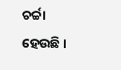ଚର୍ଚ୍ଚା ହେଉଛି ।